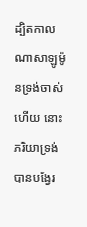ដ្បិតកាលណាសាឡូម៉ូនទ្រង់ចាស់ហើយ នោះភរិយាទ្រង់បានបង្វែរ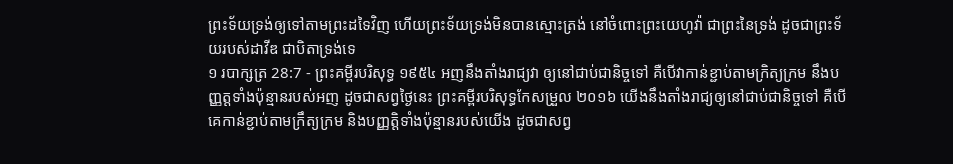ព្រះទ័យទ្រង់ឲ្យទៅតាមព្រះដទៃវិញ ហើយព្រះទ័យទ្រង់មិនបានស្មោះត្រង់ នៅចំពោះព្រះយេហូវ៉ា ជាព្រះនៃទ្រង់ ដូចជាព្រះទ័យរបស់ដាវីឌ ជាបិតាទ្រង់ទេ
១ របាក្សត្រ 28:7 - ព្រះគម្ពីរបរិសុទ្ធ ១៩៥៤ អញនឹងតាំងរាជ្យវា ឲ្យនៅជាប់ជានិច្ចទៅ គឺបើវាកាន់ខ្ជាប់តាមក្រិត្យក្រម នឹងបញ្ញត្តទាំងប៉ុន្មានរបស់អញ ដូចជាសព្វថ្ងៃនេះ ព្រះគម្ពីរបរិសុទ្ធកែសម្រួល ២០១៦ យើងនឹងតាំងរាជ្យឲ្យនៅជាប់ជានិច្ចទៅ គឺបើគេកាន់ខ្ជាប់តាមក្រឹត្យក្រម និងបញ្ញត្តិទាំងប៉ុន្មានរបស់យើង ដូចជាសព្វ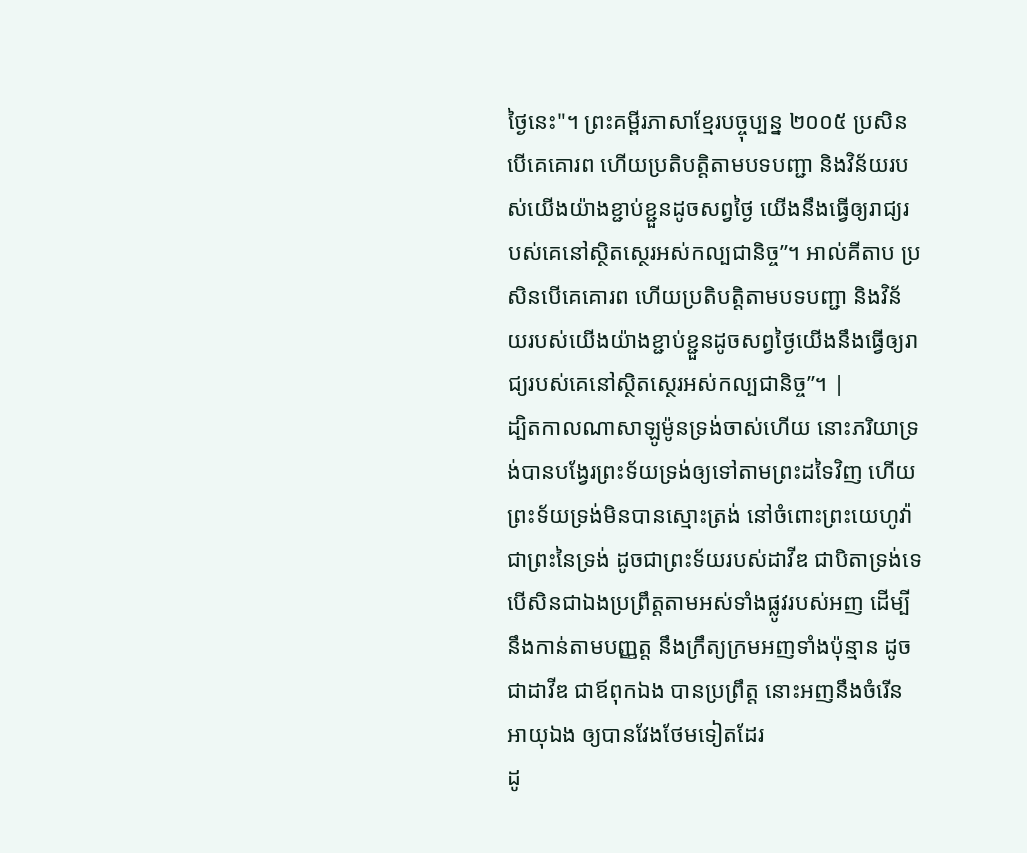ថ្ងៃនេះ"។ ព្រះគម្ពីរភាសាខ្មែរបច្ចុប្បន្ន ២០០៥ ប្រសិនបើគេគោរព ហើយប្រតិបត្តិតាមបទបញ្ជា និងវិន័យរបស់យើងយ៉ាងខ្ជាប់ខ្ជួនដូចសព្វថ្ងៃ យើងនឹងធ្វើឲ្យរាជ្យរបស់គេនៅស្ថិតស្ថេរអស់កល្បជានិច្ច”។ អាល់គីតាប ប្រសិនបើគេគោរព ហើយប្រតិបត្តិតាមបទបញ្ជា និងវិន័យរបស់យើងយ៉ាងខ្ជាប់ខ្ជួនដូចសព្វថ្ងៃយើងនឹងធ្វើឲ្យរាជ្យរបស់គេនៅស្ថិតស្ថេរអស់កល្បជានិច្ច”។ |
ដ្បិតកាលណាសាឡូម៉ូនទ្រង់ចាស់ហើយ នោះភរិយាទ្រង់បានបង្វែរព្រះទ័យទ្រង់ឲ្យទៅតាមព្រះដទៃវិញ ហើយព្រះទ័យទ្រង់មិនបានស្មោះត្រង់ នៅចំពោះព្រះយេហូវ៉ា ជាព្រះនៃទ្រង់ ដូចជាព្រះទ័យរបស់ដាវីឌ ជាបិតាទ្រង់ទេ
បើសិនជាឯងប្រព្រឹត្តតាមអស់ទាំងផ្លូវរបស់អញ ដើម្បីនឹងកាន់តាមបញ្ញត្ត នឹងក្រឹត្យក្រមអញទាំងប៉ុន្មាន ដូចជាដាវីឌ ជាឪពុកឯង បានប្រព្រឹត្ត នោះអញនឹងចំរើនអាយុឯង ឲ្យបានវែងថែមទៀតដែរ
ដូ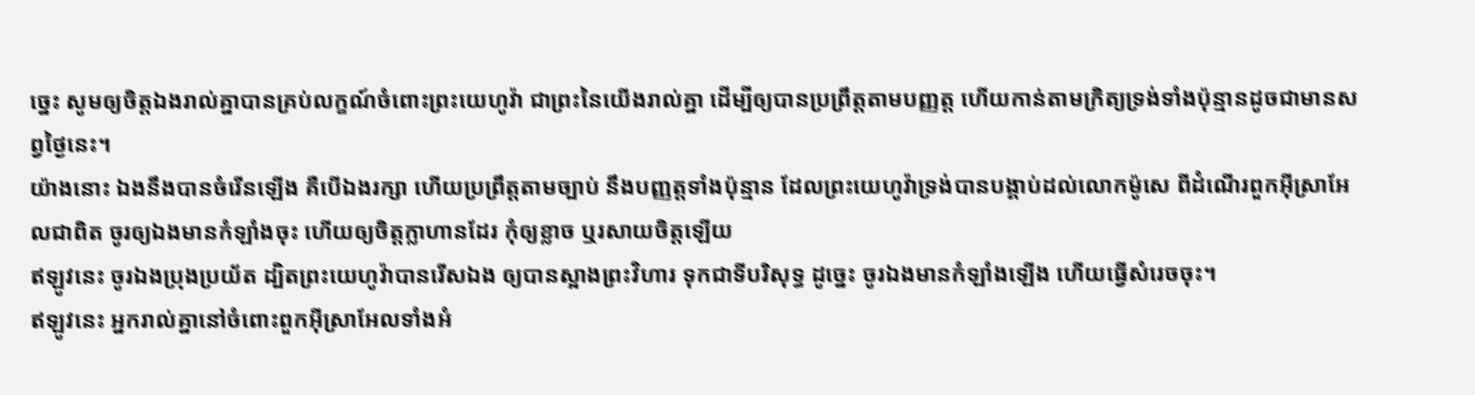ច្នេះ សូមឲ្យចិត្តឯងរាល់គ្នាបានគ្រប់លក្ខណ៍ចំពោះព្រះយេហូវ៉ា ជាព្រះនៃយើងរាល់គ្នា ដើម្បីឲ្យបានប្រព្រឹត្តតាមបញ្ញត្ត ហើយកាន់តាមក្រិត្យទ្រង់ទាំងប៉ុន្មានដូចជាមានសព្វថ្ងៃនេះ។
យ៉ាងនោះ ឯងនឹងបានចំរើនឡើង គឺបើឯងរក្សា ហើយប្រព្រឹត្តតាមច្បាប់ នឹងបញ្ញត្តទាំងប៉ុន្មាន ដែលព្រះយេហូវ៉ាទ្រង់បានបង្គាប់ដល់លោកម៉ូសេ ពីដំណើរពួកអ៊ីស្រាអែលជាពិត ចូរឲ្យឯងមានកំឡាំងចុះ ហើយឲ្យចិត្តក្លាហានដែរ កុំឲ្យខ្លាច ឬរសាយចិត្តឡើយ
ឥឡូវនេះ ចូរឯងប្រុងប្រយ័ត ដ្បិតព្រះយេហូវ៉ាបានរើសឯង ឲ្យបានស្អាងព្រះវិហារ ទុកជាទីបរិសុទ្ធ ដូច្នេះ ចូរឯងមានកំឡាំងឡើង ហើយធ្វើសំរេចចុះ។
ឥឡូវនេះ អ្នករាល់គ្នានៅចំពោះពួកអ៊ីស្រាអែលទាំងអំ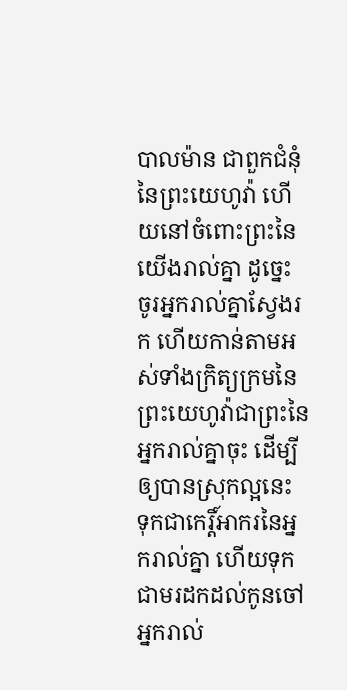បាលម៉ាន ជាពួកជំនុំនៃព្រះយេហូវ៉ា ហើយនៅចំពោះព្រះនៃយើងរាល់គ្នា ដូច្នេះ ចូរអ្នករាល់គ្នាស្វែងរក ហើយកាន់តាមអស់ទាំងក្រិត្យក្រមនៃព្រះយេហូវ៉ាជាព្រះនៃអ្នករាល់គ្នាចុះ ដើម្បីឲ្យបានស្រុកល្អនេះ ទុកជាកេរ្តិ៍អាករនៃអ្នករាល់គ្នា ហើយទុកជាមរដកដល់កូនចៅអ្នករាល់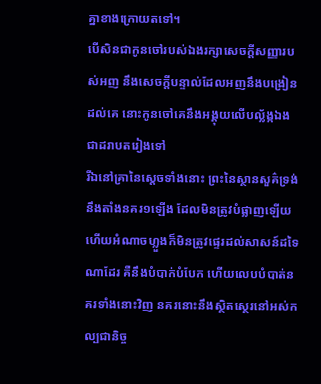គ្នាខាងក្រោយតទៅ។
បើសិនជាកូនចៅរបស់ឯងរក្សាសេចក្ដីសញ្ញារបស់អញ នឹងសេចក្ដីបន្ទាល់ដែលអញនឹងបង្រៀនដល់គេ នោះកូនចៅគេនឹងអង្គុយលើបល្ល័ង្កឯងជាដរាបតរៀងទៅ
រីឯនៅគ្រានៃស្តេចទាំងនោះ ព្រះនៃស្ថានសួគ៌ទ្រង់នឹងតាំងនគរ១ឡើង ដែលមិនត្រូវបំផ្លាញឡើយ ហើយអំណាចហ្លួងក៏មិនត្រូវផ្ទេរដល់សាសន៍ដទៃណាដែរ គឺនឹងបំបាក់បំបែក ហើយលេបបំបាត់នគរទាំងនោះវិញ នគរនោះនឹងស្ថិតស្ថេរនៅអស់កល្បជានិច្ច